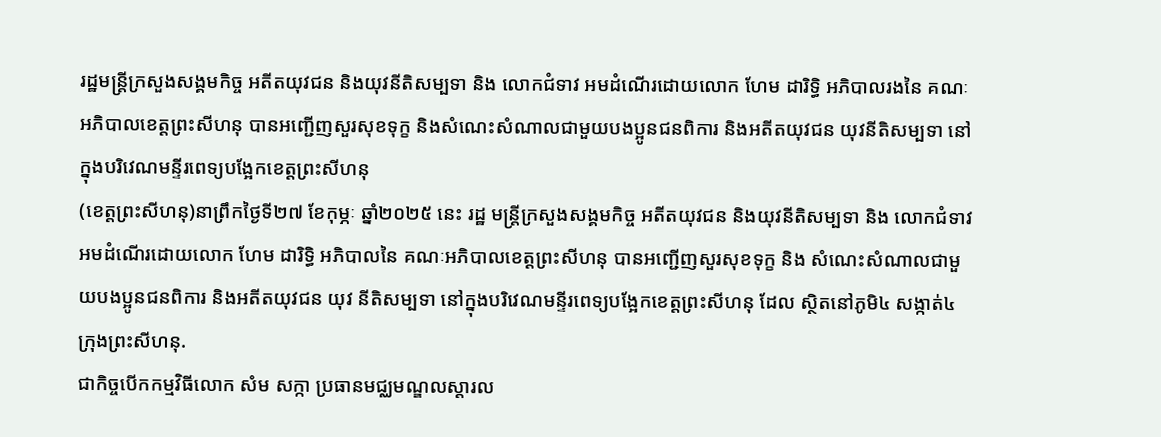រដ្ឋមន្ត្រីក្រសួងសង្គមកិច្ច អតីតយុវជន និងយុវនីតិសម្បទា និង លោកជំទាវ អមដំណើរដោយលោក ហែម ដារិទ្ធិ អភិបាលរងនៃ គណៈអភិបាលខេត្តព្រះសីហនុ បានអញ្ជើញសួរសុខទុក្ខ និងសំណេះសំណាលជាមួយបងប្អូនជនពិការ និងអតីតយុវជន យុវនីតិសម្បទា នៅក្នុងបរិវេណមន្ទីរពេទ្យបង្អែកខេត្តព្រះសីហនុ
(ខេត្តព្រះសីហនុ)នាព្រឹកថ្ងៃទី២៧ ខែកុម្ភៈ ឆ្នាំ២០២៥ នេះ រដ្ឋ មន្ត្រីក្រសួងសង្គមកិច្ច អតីតយុវជន និងយុវនីតិសម្បទា និង លោកជំទាវ អមដំណើរដោយលោក ហែម ដារិទ្ធិ អភិបាលនៃ គណៈអភិបាលខេត្តព្រះសីហនុ បានអញ្ជើញសួរសុខទុក្ខ និង សំណេះសំណាលជាមួយបងប្អូនជនពិការ និងអតីតយុវជន យុវ នីតិសម្បទា នៅក្នុងបរិវេណមន្ទីរពេទ្យបង្អែកខេត្តព្រះសីហនុ ដែល ស្ថិតនៅភូមិ៤ សង្កាត់៤ ក្រុងព្រះសីហនុ.
ជាកិច្ចបើកកម្មវិធីលោក សំម សក្កា ប្រធានមជ្ឈមណ្ឌលស្តារល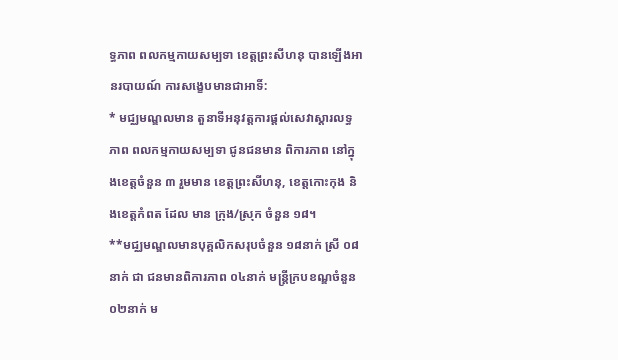ទ្ធភាព ពលកម្មកាយសម្បទា ខេត្តព្រះសីហនុ បានឡើងអានរបាយណ៍ ការសង្ខេបមានជាអាទិ៍:
* មជ្ឈមណ្ឌលមាន តួនាទីអនុវត្តការផ្តល់សេវាស្តារលទ្ធភាព ពលកម្មកាយសម្បទា ជូនជនមាន ពិការភាព នៅក្នុងខេត្តចំនួន ៣ រួមមាន ខេត្តព្រះសីហនុ, ខេត្តកោះកុង និងខេត្តកំពត ដែល មាន ក្រុង/ស្រុក ចំនួន ១៨។
**មជ្ឈមណ្ឌលមានបុគ្គលិកសរុបចំនួន ១៨នាក់ ស្រី ០៨នាក់ ជា ជនមានពិការភាព ០៤នាក់ មន្ត្រីក្របខណ្ឌចំនួន ០២នាក់ ម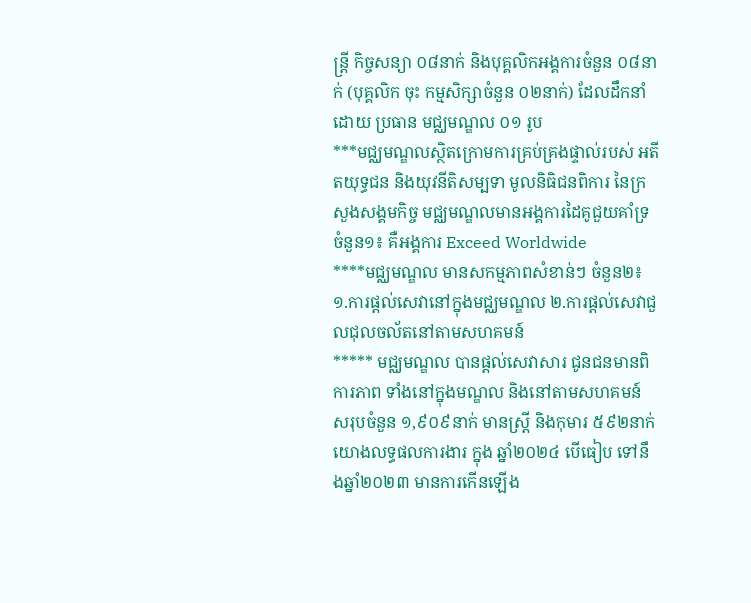ន្ត្រី កិច្ចសន្យា ០៨នាក់ និងបុគ្គលិកអង្គការចំនួន ០៨នាក់ (បុគ្គលិក ចុះ កម្មសិក្សាចំនួន ០២នាក់) ដែលដឹកនាំដោយ ប្រធាន មជ្ឈមណ្ឌល ០១ រូប
***មជ្ឈមណ្ឌលស្ថិតក្រោមការគ្រប់គ្រងផ្ទាល់របស់ អតីតយុទ្ធជន និងយុវនីតិសម្បទា មូលនិធិជនពិការ នៃក្រសួងសង្គមកិច្ច មជ្ឈមណ្ឌលមានអង្គការដៃគូជួយគាំទ្រ ចំនួន១៖ គឺអង្គការ Exceed Worldwide
****មជ្ឈមណ្ឌល មានសកម្មភាពសំខាន់ៗ ចំនួន២៖
១.ការផ្តល់សេវានៅក្នុងមជ្ឈមណ្ឌល ២.ការផ្តល់សេវាជួលជុលចល័តនៅតាមសហគមន៍
***** មជ្ឈមណ្ឌល បានផ្តល់សេវាសារ ជូនជនមានពិការភាព ទាំងនៅក្នុងមណ្ឌល និងនៅតាមសហគមន៍ សរុបចំនួន ១,៩០៩នាក់ មានស្ត្រី និងកុមារ ៥៩២នាក់ យោងលទ្ធផលការងារ ក្នុង ឆ្នាំ២០២៤ បើធៀប ទៅនឹងឆ្នាំ២០២៣ មានការកើនឡើង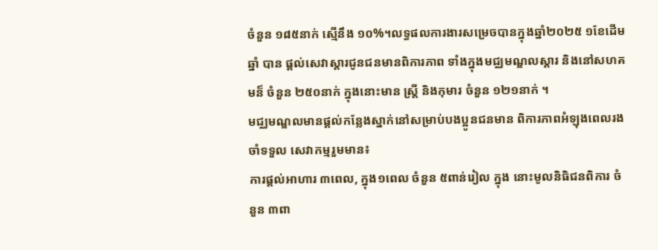ចំនួន ១៨៥នាក់ ស្មើនឹង ១០%។លទ្ធផលការងារសម្រេចបានក្នុងឆ្នាំ២០២៥ ១ខែដើមឆ្នាំ បាន ផ្តល់សេវាស្ដារជូនជនមានពិការភាព ទាំងក្នុងមជ្ឈមណ្ឌលស្តារ និងនៅសហគមន៏ ចំនួន ២៥០នាក់ ក្នុងនោះមាន ស្ត្រី និងកុមារ ចំនួន ១២១នាក់ ។
មជ្ឈមណ្ឌលមានផ្តល់កន្លែងស្នាក់នៅសម្រាប់បងប្អូនជនមាន ពិការភាពអំឡុងពេលរងចាំទទួល សេវាកម្មរួមមាន៖
ការផ្តល់អាហារ ៣ពេល, ក្នុង១ពេល ចំនួន ៥ពាន់រៀល ក្នុង នោះមូលនិធិជនពិការ ចំនួន ៣ពា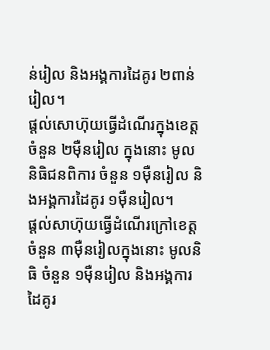ន់រៀល និងអង្គការដៃគូរ ២ពាន់ រៀល។
ផ្តល់សោហ៊ុយធ្វើដំណើរក្នុងខេត្តចំនួន ២ម៉ឺនរៀល ក្នុងនោះ មូលនិធិជនពិការ ចំនួន ១ម៉ឺនរៀល និងអង្គការដៃគូរ ១ម៉ឺនរៀល។
ផ្តល់សាហ៊ុយធ្វើដំណើរក្រៅខេត្តចំនួន ៣ម៉ឺនរៀលក្នុងនោះ មូលនិធិ ចំនួន ១ម៉ឺនរៀល និងអង្គការដៃគូរ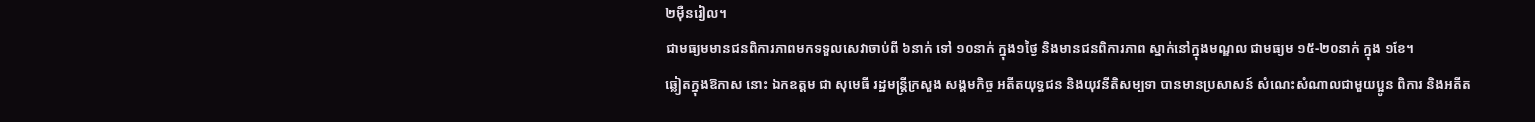២ម៉ឺនរៀល។
ជាមធ្យមមានជនពិការភាពមកទទួលសេវាចាប់ពី ៦នាក់ ទៅ ១០នាក់ ក្នុង១ថ្ងៃ និងមានជនពិការភាព ស្នាក់នៅក្នុងមណ្ឌល ជាមធ្យម ១៥-២០នាក់ ក្នុង ១ខែ។
ឆ្លៀតក្នុងឱកាស នោះ ឯកឧត្តម ជា សុមេធី រដ្ឋមន្ត្រីក្រសួង សង្គមកិច្ច អតីតយុទ្ធជន និងយុវនីតិសម្បទា បានមានប្រសាសន៍ សំណេះសំណាលជាមួយប្អូន ពិការ និងអតីត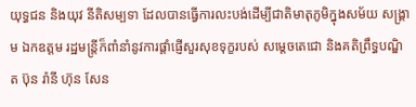យុទ្ធជន និងយុវ នីតិសម្បទា ដែលបានធ្វើការលះបង់ដើម្បីជាតិមាតុភូមិក្នុងសម័យ សង្គ្រាម ឯកឧត្តម រដ្ឋមន្ត្រីក៏ពាំនាំនូវការផ្តាំផ្ញើសួរសុខទុក្ខរបស់ សម្តេចតេជោ និងគតិព្រឹទ្ធបណ្ឌិត ប៊ុន រ៉ានី ហ៊ុន សែន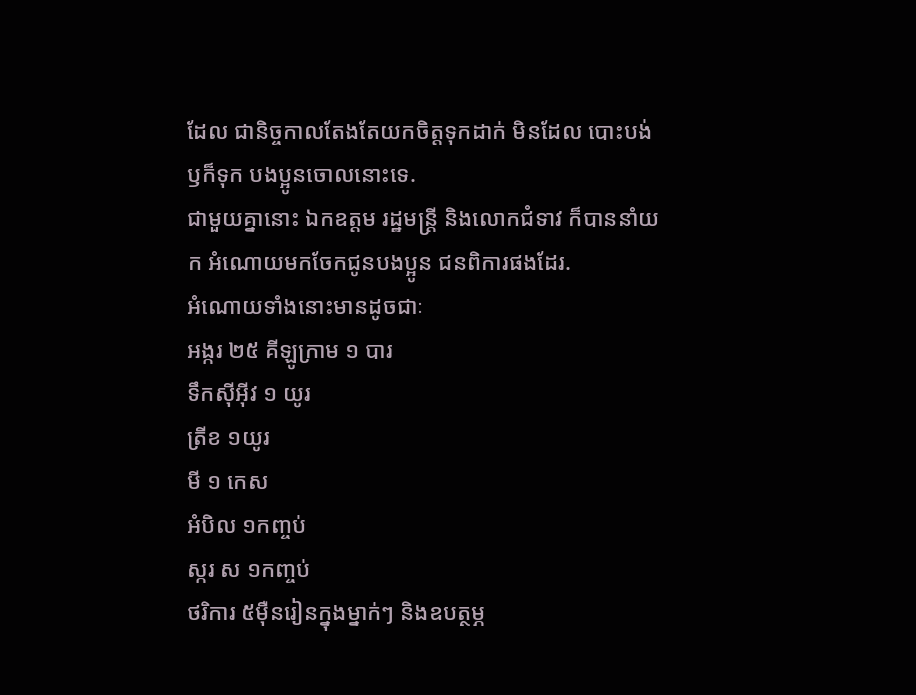ដែល ជានិច្ចកាលតែងតែយកចិត្តទុកដាក់ មិនដែល បោះបង់ ឫក៏ទុក បងប្អូនចោលនោះទេ.
ជាមួយគ្នានោះ ឯកឧត្តម រដ្ឋមន្ត្រី និងលោកជំទាវ ក៏បាននាំយក អំណោយមកចែកជូនបងប្អូន ជនពិការផងដែរ.
អំណោយទាំងនោះមានដូចជាៈ
អង្ករ ២៥ គីឡូក្រាម ១ បារ
ទឹកស៊ីអ៊ីវ ១ យូរ
ត្រីខ ១យូរ
មី ១ កេស
អំបិល ១កញ្ចប់
ស្ករ ស ១កញ្ចប់
ថរិការ ៥ម៉ឺនរៀនក្នុងម្នាក់ៗ និងឧបត្ថម្ភ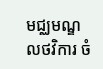មជ្ឈមណ្ឌលថវិការ ចំ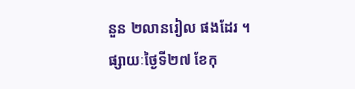នួន ២លានរៀល ផងដែរ ។
ផ្សាយៈថ្ងៃទី២៧ ខែកុ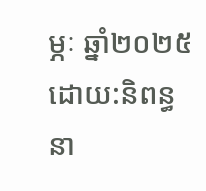ម្ភៈ ឆ្នាំ២០២៥
ដោយ:និពន្ធនា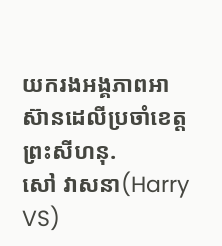យករងអង្គភាពអាស៊ានដេលីប្រចាំខេត្តព្រះសីហនុ.
សៅ វាសនា(Harry VS)